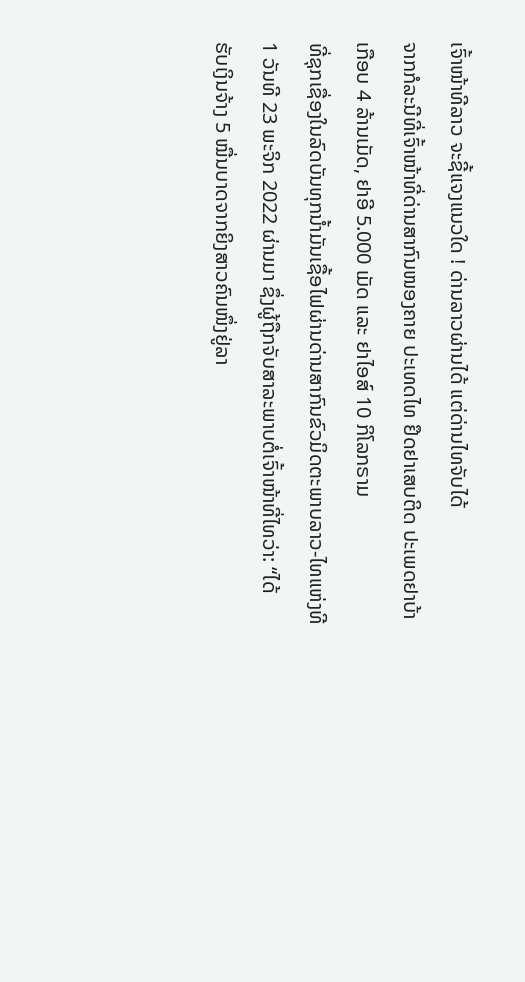ເຈົ້າໜ້າທີລາວ ຈະຊີ້ແຈງແນວໃດ ! ດ່ານລາວຜ່ານໄດ້ ແຕ່ດ່ານໄທຈັບໄດ້
ຈາກກໍລະນີທີ່ເຈົ້າໜ້າທີ່ດ່ານສາກົນໜອງຄາຍ ປະເທດໄທ ຢຶດຢາເສບຕິດ ປະເພດຢາບ້າເກືອບ 4 ລ້ານເມັດ, ຢາອີ 5.000 ເມັດ ແລະ ຢາໄອສ໌ 10 ກິໂລກຣາມ
ທີ່ຊຸກເຊື່ອງໃນລົດບັນທຸກນໍ້າມັນເຊື້ອໄຟຜ່ານດ່ານສາກົນຂົວມິດຕະພາບລາວ-ໄທແຫ່ງທີ 1 ວັນທີ 23 ພະຈິກ 2022 ຜ່ານມາ ຊຶ່ງຜູ້ຖືກຈັບສາລະພາບຕໍ່ເຈົ້າໜ້າທີ່ໄທວ່າ: “ໄດ້
ຮັບເງິນຈ້າງ 5 ໝື່ນບາດຈາກຍິງສາວຄົນໜຶ່ງຢູ່ລາ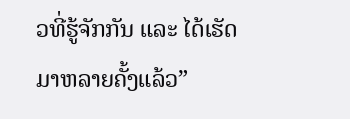ວທີ່ຮູ້ຈັກກັນ ແລະ ໄດ້ເຮັດມາຫລາຍຄັ້ງແລ້ວ”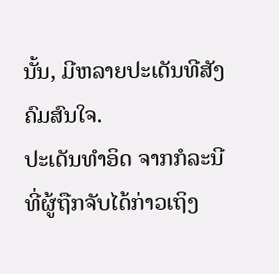ນັ້ນ, ມີຫລາຍປະເດັນທີສັງຄົມສົນໃຈ.
ປະເດັນທໍາອິດ ຈາກກໍລະນີທີ່ຜູ້ຖືກຈັບໄດ້ກ່າວເຖິງ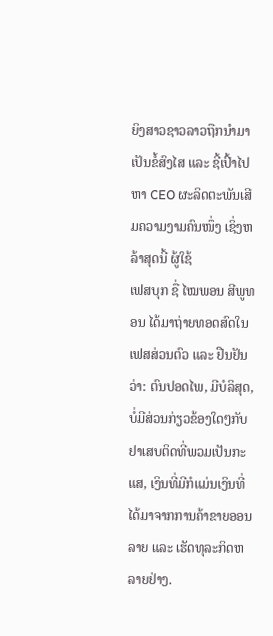ຍິງສາວຊາວລາວຖືກນໍາມາເປັນຂໍ້ສົງໄສ ແລະ ຊີ້ເປົ້າໄປຫາ CEO ຜະລິດຕະພັນເສີມຄວາມງາມຄົນໜຶ່ງ ເຊິ່ງຫລ້າສຸດນີ້ ຜູ້ໃຊ້
ເຟສບຸກ ຊື່ ໄໝພອນ ສີພູທອນ ໄດ້ມາຖ່າຍທອດສົດໃນເຟສສ່ວນຕົວ ແລະ ຢືນຢັນວ່າ: ຕົນປອດໄພ, ມີບໍລິສຸດ, ບໍ່ມີສ່ວນກ່ຽວຂ້ອງໃດໆກັບຢາເສບຕິດທີ່ພວມເປັນກະແສ, ເງິນທີ່ມີກໍແມ່ນເງິນທີ່ໄດ້ມາຈາກການຄ້າຂາຍອອນລາຍ ແລະ ເຮັດທຸລະກິດຫລາຍຢ່າງ.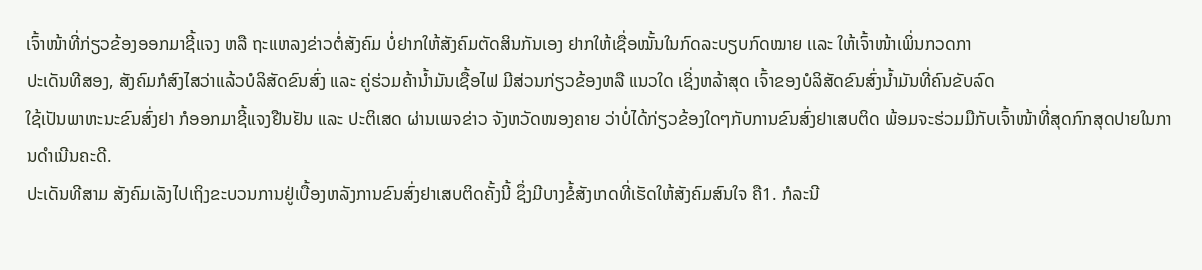ເຈົ້າໜ້າທີ່ກ່ຽວຂ້ອງອອກມາຊີ້ແຈງ ຫລື ຖະແຫລງຂ່າວຕໍ່ສັງຄົມ ບໍ່ຢາກໃຫ້ສັງຄົມຕັດສິນກັນເອງ ຢາກໃຫ້ເຊື່ອໝັ້ນໃນກົດລະບຽບກົດໝາຍ ເເລະ ໃຫ້ເຈົ້າໜ້າເພິ່ນກວດກາ
ປະເດັນທີສອງ, ສັງຄົມກໍສົງໄສວ່າແລ້ວບໍລິສັດຂົນສົ່ງ ແລະ ຄູ່ຮ່ວມຄ້ານໍ້າມັນເຊື້ອໄຟ ມີສ່ວນກ່ຽວຂ້ອງຫລື ແນວໃດ ເຊິ່ງຫລ້າສຸດ ເຈົ້າຂອງບໍລິສັດຂົນສົ່ງນໍ້າມັນທີ່ຄົນຂັບລົດ
ໃຊ້ເປັນພາຫະນະຂົນສົ່ງຢາ ກໍອອກມາຊີ້ແຈງຢືນຢັນ ແລະ ປະຕິເສດ ຜ່ານເພຈຂ່າວ ຈັງຫວັດໜອງຄາຍ ວ່າບໍ່ໄດ້ກ່ຽວຂ້ອງໃດໆກັບການຂົນສົ່ງຢາເສບຕິດ ພ້ອມຈະຮ່ວມມືກັບເຈົ້າໜ້າທີ່ສຸດກົກສຸດປາຍໃນການດຳເນີນຄະດີ.
ປະເດັນທີສາມ ສັງຄົມເລັງໄປເຖິງຂະບວນການຢູ່ເບື້ອງຫລັງການຂົນສົ່ງຢາເສບຕິດຄັ້ງນີ້ ຊຶ່ງມີບາງຂໍ້ສັງເກດທີ່ເຮັດໃຫ້ສັງຄົມສົນໃຈ ຄື1. ກໍລະນີ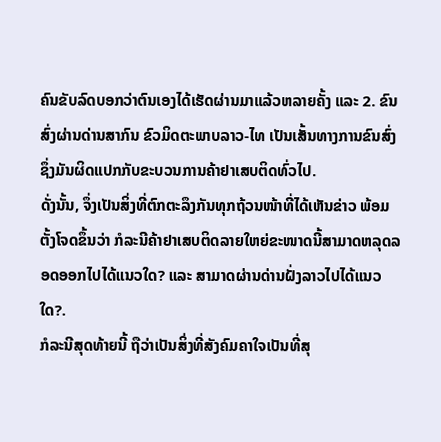ຄົນຂັບລົດບອກວ່າຕົນເອງໄດ້ເຮັດຜ່ານມາແລ້ວຫລາຍຄັ້ງ ແລະ 2. ຂົນສົ່ງຜ່ານດ່ານສາກົນ ຂົວມິດຕະພາບລາວ-ໄທ ເປັນເສັ້ນທາງການຂົນສົ່ງ ຊຶ່ງມັນຜິດແປກກັບຂະບວນການຄ້າຢາເສບຕິດທົ່ວໄປ.
ດັ່ງນັ້ນ, ຈຶ່ງເປັນສິ່ງທີ່ຕົກຕະລຶງກັນທຸກຖ້ວນໜ້າທີ່ໄດ້ເຫັນຂ່າວ ພ້ອມຕັ້ງໂຈດຂຶ້ນວ່າ ກໍລະນີຄ້າຢາເສບຕິດລາຍໃຫຍ່ຂະໜາດນີ້ສາມາດຫລຸດລອດອອກໄປໄດ້ແນວໃດ? ແລະ ສາມາດຜ່ານດ່ານຝັ່ງລາວໄປໄດ້ແນວໃດ?.
ກໍລະນີສຸດທ້າຍນີ້ ຖືວ່າເປັນສິ່ງທີ່ສັງຄົມຄາໃຈເປັນທີ່ສຸ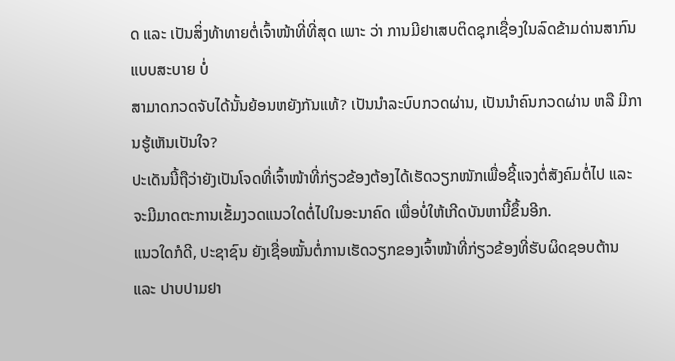ດ ແລະ ເປັນສິ່ງທ້າທາຍຕໍ່ເຈົ້າໜ້າທີ່ທີ່ສຸດ ເພາະ ວ່າ ການມີຢາເສບຕິດຊຸກເຊື່ອງໃນລົດຂ້າມດ່ານສາກົນແບບສະບາຍ ບໍ່
ສາມາດກວດຈັບໄດ້ນັ້ນຍ້ອນຫຍັງກັນແທ້? ເປັນນຳລະບົບກວດຜ່ານ, ເປັນນຳຄົນກວດຜ່ານ ຫລື ມີການຮູ້ເຫັນເປັນໃຈ?
ປະເດັນນີ້ຖືວ່າຍັງເປັນໂຈດທີ່ເຈົ້າໜ້າທີ່ກ່ຽວຂ້ອງຕ້ອງໄດ້ເຮັດວຽກໜັກເພື່ອຊີ້ແຈງຕໍ່ສັງຄົມຕໍ່ໄປ ແລະ ຈະມີມາດຕະການເຂັ້ມງວດແນວໃດຕໍ່ໄປໃນອະນາຄົດ ເພື່ອບໍ່ໃຫ້ເກີດບັນຫານີ້ຂຶ້ນອີກ.
ແນວໃດກໍດີ, ປະຊາຊົນ ຍັງເຊື່ອໝັ້ນຕໍ່ການເຮັດວຽກຂອງເຈົ້າໜ້າທີ່ກ່ຽວຂ້ອງທີ່ຮັບຜິດຊອບຕ້ານ ແລະ ປາບປາມຢາ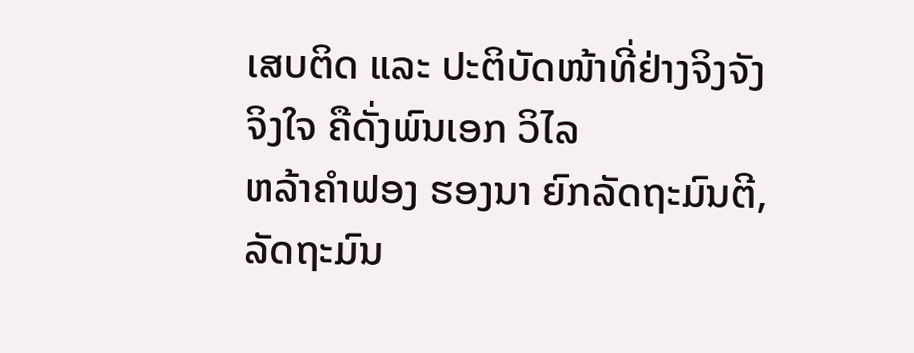ເສບຕິດ ແລະ ປະຕິບັດໜ້າທີ່ຢ່າງຈິງຈັງຈິງໃຈ ຄືດັ່ງພົນເອກ ວິໄລ
ຫລ້າຄຳຟອງ ຮອງນາ ຍົກລັດຖະມົນຕີ, ລັດຖະມົນ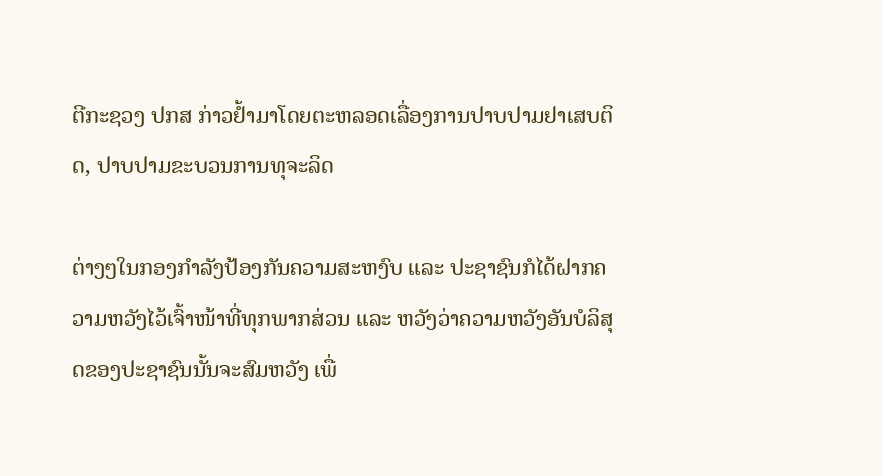ຕີກະຊວງ ປກສ ກ່າວຢໍ້າມາໂດຍຕະຫລອດເລື່ອງການປາບປາມຢາເສບຕິດ, ປາບປາມຂະບວນການທຸຈະລິດ

ຕ່າງໆໃນກອງກຳລັງປ້ອງກັນຄວາມສະຫງົບ ແລະ ປະຊາຊົນກໍໄດ້ຝາກຄວາມຫວັງໄວ້ເຈົ້າໜ້າທີ່ທຸກພາກສ່ວນ ແລະ ຫວັງວ່າຄວາມຫວັງອັນບໍລິສຸດຂອງປະຊາຊົນນັ້ນຈະສົມຫວັງ ເພື່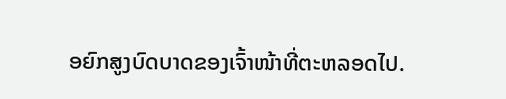ອຍົກສູງບົດບາດຂອງເຈົ້າໜ້າທີ່ຕະຫລອດໄປ.